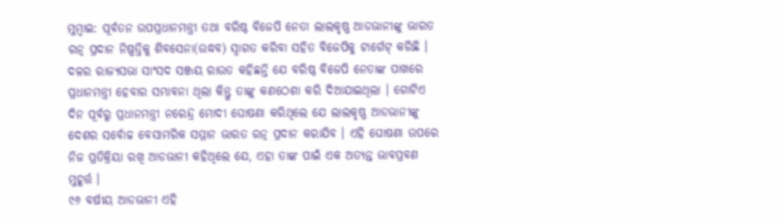ମୁମ୍ବାଇ: ପୂର୍ବତନ ଉପପ୍ରଧାନମନ୍ତ୍ରୀ ତଥା ବରିଷ୍ଠ ବିଜେପି ନେତା ଲାଲକୃଷ୍ଣ ଆଡଭାନୀଙ୍କୁ ଭାରତ ରତ୍ନ ପ୍ରଦାନ ନିଷ୍ପତ୍ତିକୁ ଶିବସେନା(ଉଦ୍ଧବ) ସ୍ୱାଗତ କରିବା ସହିତ ବିଜେପିକୁ ଟାର୍ଗେଟ୍ କରିଛି । ଦଳର ରାଜ୍ୟସଭା ସାଂସଦ ସଞ୍ଜୟ ରାଉତ କହିଛନ୍ତି ଯେ ବରିଷ୍ଠ ବିଜେପି ନେତାଙ୍କ ପାଖରେ ପ୍ରଧାନମନ୍ତ୍ରୀ ହେବାର ସମ୍ଭାବନା ଥିଲା କିନ୍ତୁ ତାଙ୍କୁ କଣଠେଶା କରି ଦିଆଯାଇଥିଲା । ଗୋଟିଏ ଦିନ ପୂର୍ବରୁ ପ୍ରଧାନମନ୍ତ୍ରୀ ନରେନ୍ଦ୍ର ମୋଦୀ ଘୋଷଣା କରିଥିଲେ ଯେ ଲାଲକୃଷ୍ଣ ଆଡଭାନୀଙ୍କୁ ଦେଶର ସର୍ବୋଚ୍ଚ ବେସାମରିକ ସମ୍ମାନ ଭାରତ ରତ୍ନ ପ୍ରଦାନ କରାଯିବ । ଏହି ଘୋଷଣା ଉପରେ ନିଜ ପ୍ରତିକ୍ରିୟା ରଖି ଆଡଭାନୀ କହିଥିଲେ ଯେ, ଏହା ତାଙ୍କ ପାଇଁ ଏକ ଅତ୍ୟନ୍ତ ଭାବପ୍ରବଣ ମୁହୂର୍ତ୍ତ ।
୯୬ ବର୍ଷୀୟ ଆଡଭାନୀ ଏହି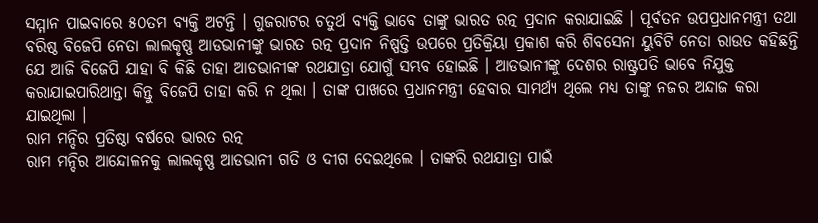ସମ୍ମାନ ପାଇବାରେ ୫୦ତମ ବ୍ୟକ୍ତି ଅଟନ୍ତି । ଗୁଜରାଟର ଚତୁର୍ଥ ବ୍ୟକ୍ତି ଭାବେ ତାଙ୍କୁ ଭାରତ ରତ୍ନ ପ୍ରଦାନ କରାଯାଇଛି । ପୂର୍ବତନ ଉପପ୍ରଧାନମନ୍ତ୍ରୀ ତଥା ବରିଷ୍ଠ ବିଜେପି ନେତା ଲାଲକୃଷ୍ଣ ଆଡଭାନୀଙ୍କୁ ଭାରତ ରତ୍ନ ପ୍ରଦାନ ନିଷ୍ପତ୍ତି ଉପରେ ପ୍ରତିକ୍ରିୟା ପ୍ରକାଶ କରି ଶିବସେନା ୟୁବିଟି ନେତା ରାଉତ କହିଛନ୍ତି ଯେ ଆଜି ବିଜେପି ଯାହା ବି କିଛି ତାହା ଆଡଭାନୀଙ୍କ ରଥଯାତ୍ରା ଯୋଗୁଁ ସମ୍ଭବ ହୋଇଛି । ଆଡଭାନୀଙ୍କୁ ଦେଶର ରାଷ୍ଟ୍ରପତି ଭାବେ ନିଯୁକ୍ତ କରାଯାଇପାରିଥାନ୍ତା କିନ୍ତୁ ବିଜେପି ତାହା କରି ନ ଥିଲା । ତାଙ୍କ ପାଖରେ ପ୍ରଧାନମନ୍ତ୍ରୀ ହେବାର ସାମର୍ଥ୍ୟ ଥିଲେ ମଧ୍ୟ ତାଙ୍କୁ ନଜର ଅନ୍ଦାଜ କରା ଯାଇଥିଲା ।
ରାମ ମନ୍ଦିର ପ୍ରତିଷ୍ଠା ବର୍ଷରେ ଭାରତ ରତ୍ନ
ରାମ ମନ୍ଦିର ଆନ୍ଦୋଳନକୁ ଲାଲକୃଷ୍ଣ ଆଡଭାନୀ ଗତି ଓ ଦୀଗ ଦେଇଥିଲେ । ତାଙ୍କରି ରଥଯାତ୍ରା ପାଇଁ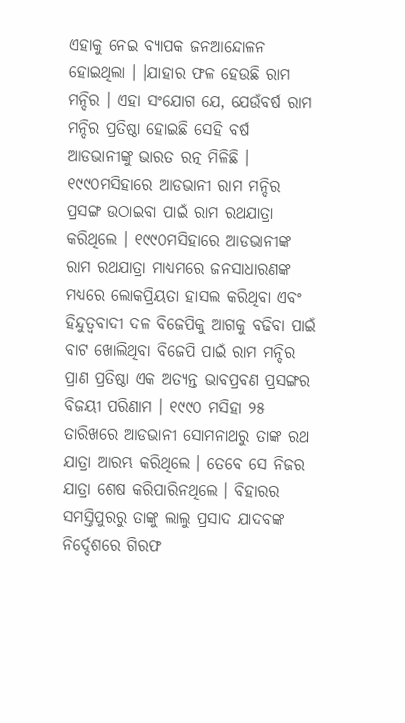ଏହାକୁ ନେଇ ବ୍ୟାପକ ଜନଆନ୍ଦୋଳନ ହୋଇଥିଲା । ।ଯାହାର ଫଳ ହେଉଛି ରାମ ମନ୍ଦିର । ଏହା ସଂଯୋଗ ଯେ, ଯେଉଁବର୍ଷ ରାମ ମନ୍ଦିର ପ୍ରତିଷ୍ଠା ହୋଇଛି ସେହି ବର୍ଷ ଆଡଭାନୀଙ୍କୁ ଭାରତ ରତ୍ନ ମିଳିଛି । ୧୯୯୦ମସିହାରେ ଆଡଭାନୀ ରାମ ମନ୍ଦିର ପ୍ରସଙ୍ଗ ଉଠାଇବା ପାଇଁ ରାମ ରଥଯାତ୍ରା କରିଥିଲେ । ୧୯୯୦ମସିହାରେ ଆଡଭାନୀଙ୍କ ରାମ ରଥଯାତ୍ରା ମାଧ୍ୟମରେ ଜନସାଧାରଣଙ୍କ ମଧ୍ୟରେ ଲୋକପ୍ରିୟତା ହାସଲ କରିଥିବା ଏବଂ ହିନ୍ଦୁତ୍ୱବାଦୀ ଦଳ ବିଜେପିକୁ ଆଗକୁ ବଢିବା ପାଇଁ ବାଟ ଖୋଲିଥିବା ବିଜେପି ପାଇଁ ରାମ ମନ୍ଦିର ପ୍ରାଣ ପ୍ରତିଷ୍ଠା ଏକ ଅତ୍ୟନ୍ତ ଭାବପ୍ରବଣ ପ୍ରସଙ୍ଗର ବିଜୟୀ ପରିଣାମ । ୧୯୯୦ ମସିହା ୨୫ ତାରିଖରେ ଆଡଭାନୀ ସୋମନାଥରୁ ତାଙ୍କ ରଥ ଯାତ୍ରା ଆରମ୍ଭ କରିଥିଲେ । ତେବେ ସେ ନିଜର ଯାତ୍ରା ଶେଷ କରିପାରିନଥିଲେ । ବିହାରର ସମସ୍ତିପୁରରୁ ତାଙ୍କୁ ଲାଲୁ ପ୍ରସାଦ ଯାଦବଙ୍କ ନିର୍ଦ୍ଦେଶରେ ଗିରଫ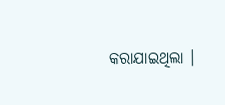କରାଯାଇଥିଲା ।